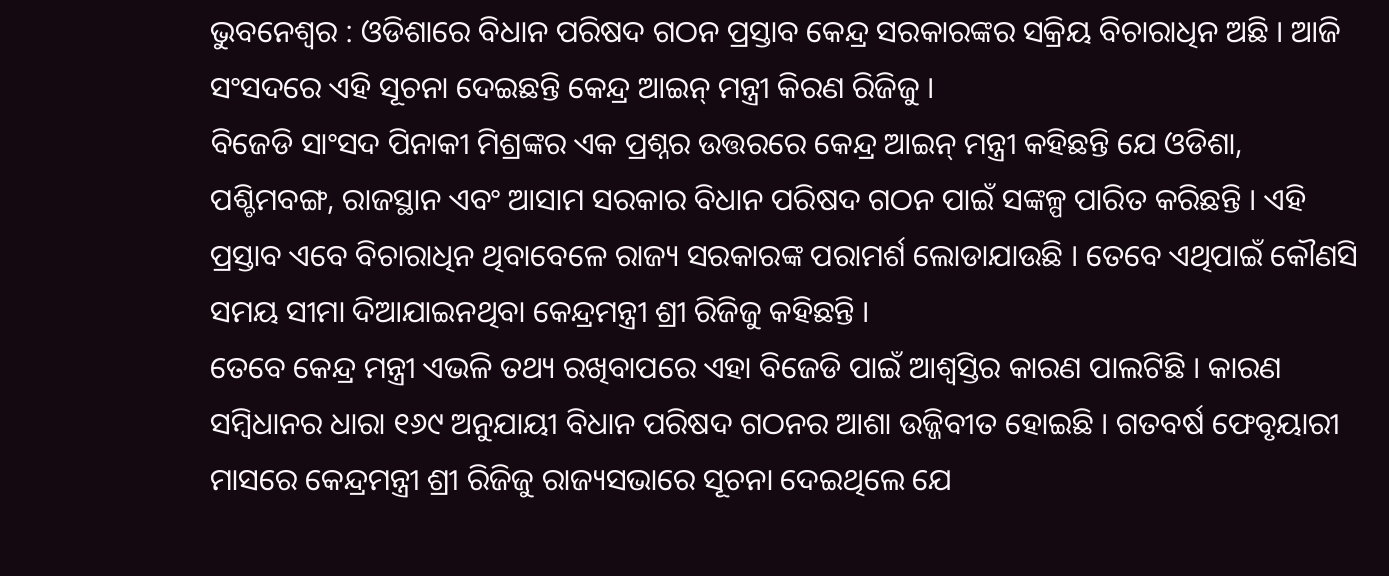ଭୁବନେଶ୍ୱର : ଓଡିଶାରେ ବିଧାନ ପରିଷଦ ଗଠନ ପ୍ରସ୍ତାବ କେନ୍ଦ୍ର ସରକାରଙ୍କର ସକ୍ରିୟ ବିଚାରାଧିନ ଅଛି । ଆଜି ସଂସଦରେ ଏହି ସୂଚନା ଦେଇଛନ୍ତି କେନ୍ଦ୍ର ଆଇନ୍ ମନ୍ତ୍ରୀ କିରଣ ରିଜିଜୁ ।
ବିଜେଡି ସାଂସଦ ପିନାକୀ ମିଶ୍ରଙ୍କର ଏକ ପ୍ରଶ୍ନର ଉତ୍ତରରେ କେନ୍ଦ୍ର ଆଇନ୍ ମନ୍ତ୍ରୀ କହିଛନ୍ତି ଯେ ଓଡିଶା, ପଶ୍ଚିମବଙ୍ଗ, ରାଜସ୍ଥାନ ଏବଂ ଆସାମ ସରକାର ବିଧାନ ପରିଷଦ ଗଠନ ପାଇଁ ସଙ୍କଳ୍ପ ପାରିତ କରିଛନ୍ତି । ଏହି ପ୍ରସ୍ତାବ ଏବେ ବିଚାରାଧିନ ଥିବାବେଳେ ରାଜ୍ୟ ସରକାରଙ୍କ ପରାମର୍ଶ ଲୋଡାଯାଉଛି । ତେବେ ଏଥିପାଇଁ କୌଣସି ସମୟ ସୀମା ଦିଆଯାଇନଥିବା କେନ୍ଦ୍ରମନ୍ତ୍ରୀ ଶ୍ରୀ ରିଜିଜୁ କହିଛନ୍ତି ।
ତେବେ କେନ୍ଦ୍ର ମନ୍ତ୍ରୀ ଏଭଳି ତଥ୍ୟ ରଖିବାପରେ ଏହା ବିଜେଡି ପାଇଁ ଆଶ୍ୱସ୍ତିର କାରଣ ପାଲଟିଛି । କାରଣ ସମ୍ବିଧାନର ଧାରା ୧୬୯ ଅନୁଯାୟୀ ବିଧାନ ପରିଷଦ ଗଠନର ଆଶା ଉଜ୍ଜିବୀତ ହୋଇଛି । ଗତବର୍ଷ ଫେବୃୟାରୀ ମାସରେ କେନ୍ଦ୍ରମନ୍ତ୍ରୀ ଶ୍ରୀ ରିଜିଜୁ ରାଜ୍ୟସଭାରେ ସୂଚନା ଦେଇଥିଲେ ଯେ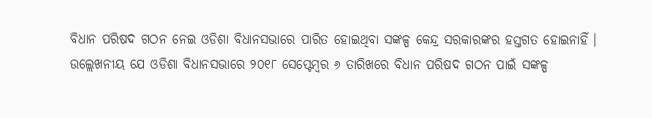ବିଧାନ ପରିଷଦ ଗଠନ ନେଇ ଓଡିଶା ବିଧାନସଭାରେ ପାରିତ ହୋଇଥିବା ସଙ୍କଳ୍ପ କେନ୍ଦ୍ର ସରକାରଙ୍କର ହସ୍ତଗତ ହୋଇନାହିଁ ।
ଉଲ୍ଲେଖନୀୟ ଯେ ଓଡିଶା ବିଧାନସଭାରେ ୨୦୧୮ ସେପ୍ଟେମ୍ବର ୬ ତାରିଖରେ ବିଧାନ ପରିଷଦ ଗଠନ ପାଇଁ ସଙ୍କଳ୍ପ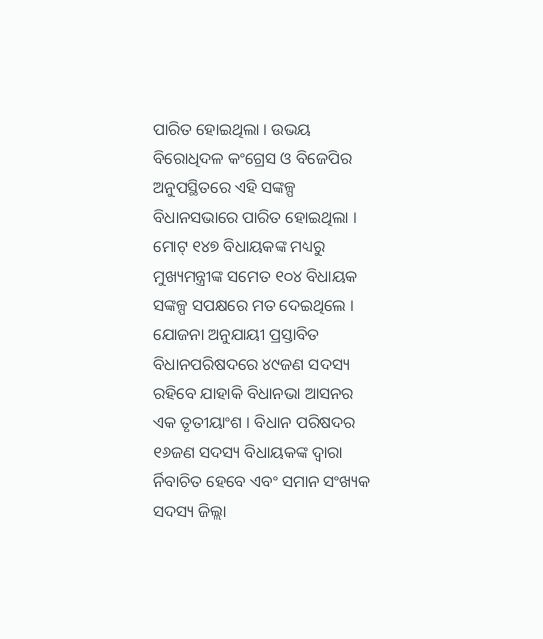ପାରିତ ହୋଇଥିଲା । ଉଭୟ ବିରୋଧିଦଳ କଂଗ୍ରେସ ଓ ବିଜେପିର ଅନୁପସ୍ଥିତରେ ଏହି ସଙ୍କଳ୍ପ ବିଧାନସଭାରେ ପାରିତ ହୋଇଥିଲା । ମୋଟ୍ ୧୪୭ ବିଧାୟକଙ୍କ ମଧ୍ୟରୁ ମୁଖ୍ୟମନ୍ତ୍ରୀଙ୍କ ସମେତ ୧୦୪ ବିଧାୟକ ସଙ୍କଳ୍ପ ସପକ୍ଷରେ ମତ ଦେଇଥିଲେ ।
ଯୋଜନା ଅନୁଯାୟୀ ପ୍ରସ୍ତାବିତ ବିଧାନପରିଷଦରେ ୪୯ଜଣ ସଦସ୍ୟ ରହିବେ ଯାହାକି ବିଧାନଭା ଆସନର ଏକ ତୃତୀୟାଂଶ । ବିଧାନ ପରିଷଦର ୧୬ଜଣ ସଦସ୍ୟ ବିଧାୟକଙ୍କ ଦ୍ୱାରା ର୍ନିବାଚିତ ହେବେ ଏବଂ ସମାନ ସଂଖ୍ୟକ ସଦସ୍ୟ ଜିଲ୍ଲା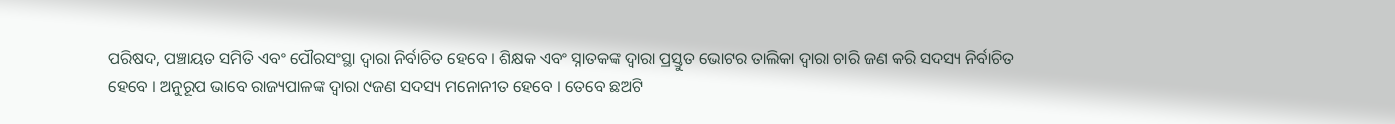ପରିଷଦ, ପଞ୍ଚାୟତ ସମିତି ଏବଂ ପୌରସଂସ୍ଥା ଦ୍ୱାରା ନିର୍ବାଚିତ ହେବେ । ଶିକ୍ଷକ ଏବଂ ସ୍ନାତକଙ୍କ ଦ୍ୱାରା ପ୍ରସ୍ତୁତ ଭୋଟର ତାଲିକା ଦ୍ୱାରା ଚାରି ଜଣ କରି ସଦସ୍ୟ ନିର୍ବାଚିତ ହେବେ । ଅନୁରୂପ ଭାବେ ରାଜ୍ୟପାଳଙ୍କ ଦ୍ୱାରା ୯ଜଣ ସଦସ୍ୟ ମନୋନୀତ ହେବେ । ତେବେ ଛଅଟି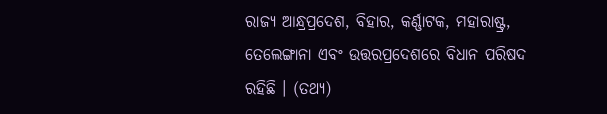ରାଜ୍ୟ ଆନ୍ଧ୍ରପ୍ରଦେଶ, ବିହାର, କର୍ଣ୍ଣାଟକ, ମହାରାଷ୍ଟ୍ର, ତେଲେଙ୍ଗାନା ଏବଂ ଉତ୍ତରପ୍ରଦେଶରେ ବିଧାନ ପରିଷଦ ରହିଛି । (ତଥ୍ୟ)